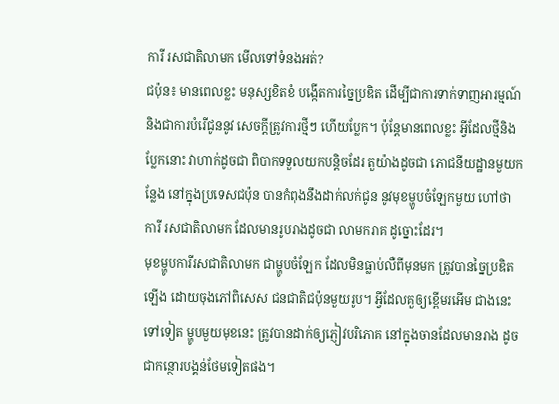ការី រសជាតិលាមក មើលទៅទំនងអត់?
ជប៉ុន៖ មានពេលខ្លះ មនុស្សខិតខំ បង្កើតការច្នៃប្រឌិត ដើម្បីជាការទាក់ទាញអារម្មណ៍ និងជាការបំរើជូននូវ សេចក្តីត្រូវការថ្មីៗ ហើយប្លែក។ ប៉ុន្តែមានពេលខ្លះ អ្វីដែលថ្មីនិងប្លែកនោះ វាហាក់ដូចជា ពិបាកទទួលយកបន្តិចដែរ តួយ៉ាងដូចជា ភោជនីយដ្ឋានមួយកន្លែង នៅក្នុងប្រទេសជប៉ុន បានកំពុងនឹងដាក់លក់ជូន នូវមុខម្ហូបចំឡែកមួយ ហៅថា ការី រសជាតិលាមក ដែលមានរូបរាងដូចជា លាមករាគ ដូច្នោះដែរ។
មុខម្ហូបការីរសជាតិលាមក ជាម្ហូបចំឡែក ដែលមិនធ្លាប់លឺពីមុនមក ត្រូវបានច្នៃប្រឌិតឡើង ដោយចុងភៅពិសេស ជនជាតិជប៉ុនមួយរូប។ អ្វីដែលគួឲ្យខ្ពើមរអើម ជាងនេះទៅទៀត ម្ហូបមួយមុខនេះ ត្រូវបានដាក់ឲ្យភ្ញៀវបរិភោគ នៅក្នុងចានដែលមានរាង ដូចជាកន្ថោរបង្គន់ថែមទៀតផង។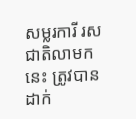សម្លរការី រសជាតិលាមកនេះ ត្រូវបានដាក់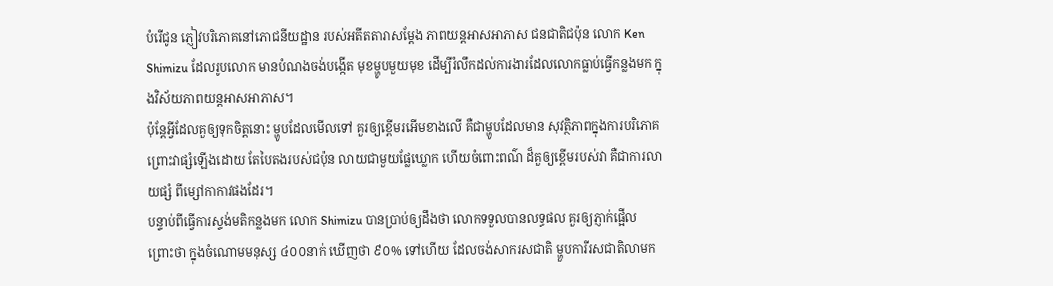បំរើជូន ភ្ញៀវបរិភោគនៅភោជនីយដ្ឋាន របស់អតីតតារាសម្តែង ភាពយន្តអាសអាភាស ជនជាតិជប៉ុន លោក Ken Shimizu ដែលរូបលោក មានបំណងចង់បង្កើត មុខម្ហូបមួយមុខ ដើម្បីរំលឹកដល់ការងារដែលលោកធ្លាប់ធ្វើកន្លងមក ក្នុងវិស័យភាពយន្តអាសអាភាស។
ប៉ុន្តែអ្វីដែលគួឲ្យទុកចិត្តនោះ ម្ហូបដែលមើលទៅ គួរឲ្យខ្ពើមរអើមខាងលើ គឺជាម្ហូបដែលមាន សុវត្ថិភាពក្នុងការបរិភោគ ព្រោះវាផ្សំឡើងដោយ តែបៃតងរបស់ជប៉ុន លាយជាមួយផ្លែឃ្លោក ហើយចំពោះពណ៌ ដ៏គួឲ្យខ្ពើមរបស់វា គឺជាការលាយផ្សំ ពីម្សៅកាកាវផងដែរ។
បន្ទាប់ពីធ្វើការស្ទង់មតិកន្លងមក លោក Shimizu បានប្រាប់ឲ្យដឹងថា លោកទទួលបានលទ្ធផល គួរឲ្យភ្ញាក់ផ្អើល ព្រោះថា ក្នុងចំណោមមនុស្ស ៤០០នាក់ ឃើញថា ៩០% ទៅហើយ ដែលចង់សាករសជាតិ ម្ហួបការីរសជាតិលាមក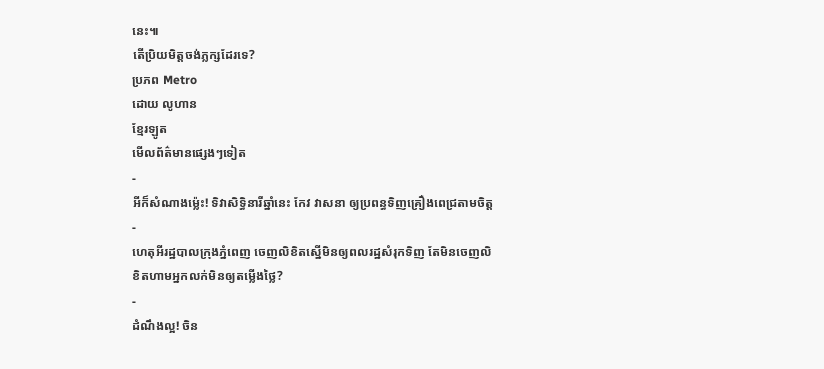នេះ៕
តើប្រិយមិត្តចង់ភ្លក្សដែរទេ?
ប្រភព Metro
ដោយ លូហាន
ខ្មែរឡូត
មើលព័ត៌មានផ្សេងៗទៀត
-
អីក៏សំណាងម្ល៉េះ! ទិវាសិទ្ធិនារីឆ្នាំនេះ កែវ វាសនា ឲ្យប្រពន្ធទិញគ្រឿងពេជ្រតាមចិត្ត
-
ហេតុអីរដ្ឋបាលក្រុងភ្នំពេញ ចេញលិខិតស្នើមិនឲ្យពលរដ្ឋសំរុកទិញ តែមិនចេញលិខិតហាមអ្នកលក់មិនឲ្យតម្លើងថ្លៃ?
-
ដំណឹងល្អ! ចិន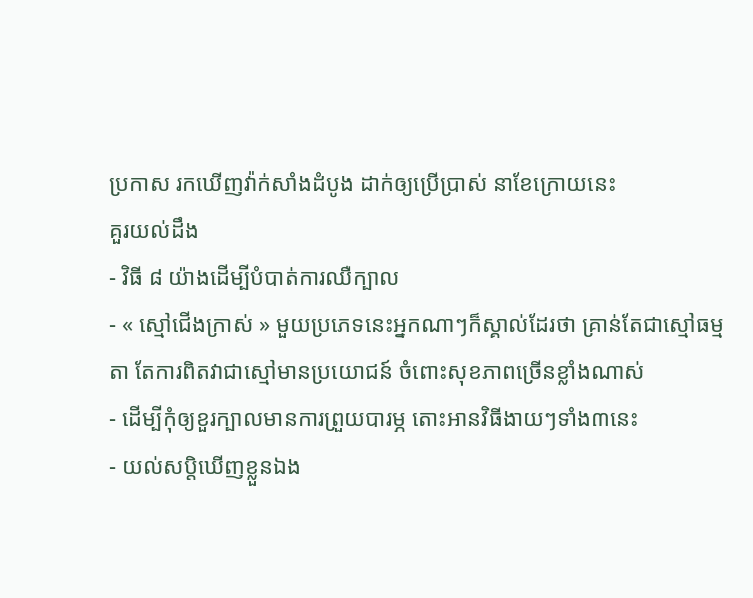ប្រកាស រកឃើញវ៉ាក់សាំងដំបូង ដាក់ឲ្យប្រើប្រាស់ នាខែក្រោយនេះ
គួរយល់ដឹង
- វិធី ៨ យ៉ាងដើម្បីបំបាត់ការឈឺក្បាល
- « ស្មៅជើងក្រាស់ » មួយប្រភេទនេះអ្នកណាៗក៏ស្គាល់ដែរថា គ្រាន់តែជាស្មៅធម្មតា តែការពិតវាជាស្មៅមានប្រយោជន៍ ចំពោះសុខភាពច្រើនខ្លាំងណាស់
- ដើម្បីកុំឲ្យខួរក្បាលមានការព្រួយបារម្ភ តោះអានវិធីងាយៗទាំង៣នេះ
- យល់សប្តិឃើញខ្លួនឯង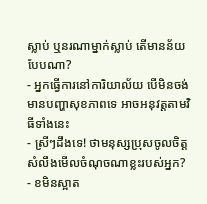ស្លាប់ ឬនរណាម្នាក់ស្លាប់ តើមានន័យបែបណា?
- អ្នកធ្វើការនៅការិយាល័យ បើមិនចង់មានបញ្ហាសុខភាពទេ អាចអនុវត្តតាមវិធីទាំងនេះ
- ស្រីៗដឹងទេ! ថាមនុស្សប្រុសចូលចិត្ត សំលឹងមើលចំណុចណាខ្លះរបស់អ្នក?
- ខមិនស្អាត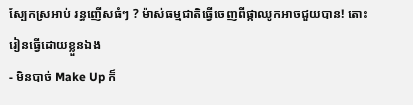ស្បែកស្រអាប់ រន្ធញើសធំៗ ? ម៉ាស់ធម្មជាតិធ្វើចេញពីផ្កាឈូកអាចជួយបាន! តោះរៀនធ្វើដោយខ្លួនឯង
- មិនបាច់ Make Up ក៏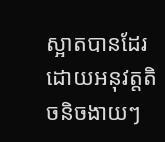ស្អាតបានដែរ ដោយអនុវត្តតិចនិចងាយៗ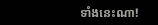ទាំងនេះណា!